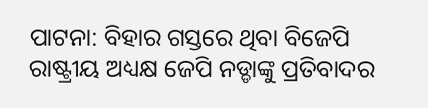ପାଟନା: ବିହାର ଗସ୍ତରେ ଥିବା ବିଜେପି ରାଷ୍ଟ୍ରୀୟ ଅଧ୍ୟକ୍ଷ ଜେପି ନଡ୍ଡାଙ୍କୁ ପ୍ରତିବାଦର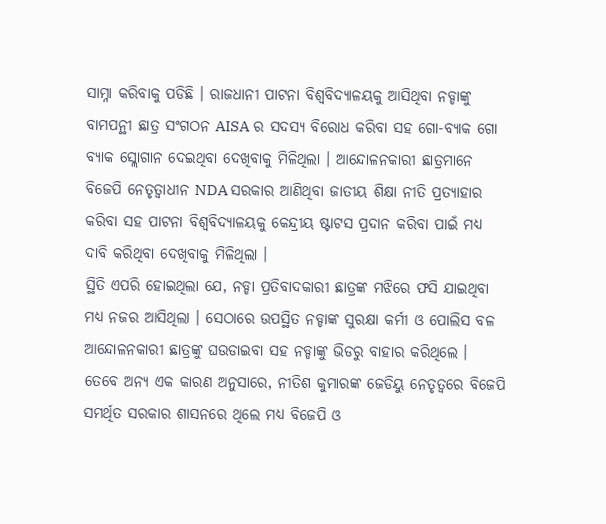ସାମ୍ନା କରିବାକୁ ପଡିଛି । ରାଜଧାନୀ ପାଟନା ବିଶ୍ବବିଦ୍ୟାଳୟକୁ ଆସିଥିବା ନଡ୍ଡାଙ୍କୁ ବାମପନ୍ଥୀ ଛାତ୍ର ସଂଗଠନ AISA ର ସଦସ୍ୟ ବିରୋଧ କରିବା ସହ ଗୋ-ବ୍ୟାକ ଗୋ ବ୍ୟାକ ସ୍ଲୋଗାନ ଦେଇଥିବା ଦେଖିବାକୁ ମିଳିଥିଲା । ଆନ୍ଦୋଳନକାରୀ ଛାତ୍ରମାନେ ବିଜେପି ନେତୃତ୍ବାଧୀନ NDA ସରକାର ଆଣିଥିବା ଜାତୀୟ ଶିକ୍ଷା ନୀତି ପ୍ରତ୍ୟାହାର କରିବା ସହ ପାଟନା ବିଶ୍ବବିଦ୍ୟାଳୟକୁ କେନ୍ଦ୍ରୀୟ ଷ୍ଟାଟସ ପ୍ରଦାନ କରିବା ପାଇଁ ମଧ୍ୟ ଦାବି କରିଥିବା ଦେଖିବାକୁ ମିଳିଥିଲା ।
ସ୍ଥିତି ଏପରି ହୋଇଥିଲା ଯେ, ନଡ୍ଡା ପ୍ରତିବାଦକାରୀ ଛାତ୍ରଙ୍କ ମଝିରେ ଫସି ଯାଇଥିବା ମଧ୍ୟ ନଜର ଆସିଥିଲା । ସେଠାରେ ଉପସ୍ଥିତ ନଡ୍ଡାଙ୍କ ସୁରକ୍ଷା କର୍ମୀ ଓ ପୋଲିସ ବଳ ଆନ୍ଦୋଳନକାରୀ ଛାତ୍ରଙ୍କୁ ଘଉଡାଇବା ସହ ନଡ୍ଡାଙ୍କୁ ଭିଡରୁ ବାହାର କରିଥିଲେ । ତେବେ ଅନ୍ୟ ଏକ କାରଣ ଅନୁସାରେ, ନୀତିଶ କୁମାରଙ୍କ ଜେଡିୟୁ ନେତୃତ୍ବରେ ବିଜେପି ସମର୍ଥିତ ସରକାର ଶାସନରେ ଥିଲେ ମଧ୍ୟ ବିଜେପି ଓ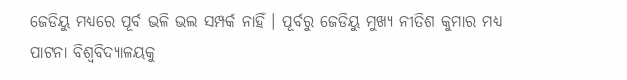ଜେଡିୟୁ ମଧ୍ୟରେ ପୂର୍ବ ଭଳି ଭଲ ସମ୍ପର୍କ ନାହିଁ । ପୂର୍ବରୁ ଜେଡିୟୁ ମୁଖ୍ୟ ନୀତିଶ କୁମାର ମଧ୍ୟ ପାଟନା ବିଶ୍ବବିଦ୍ୟାଳୟକୁ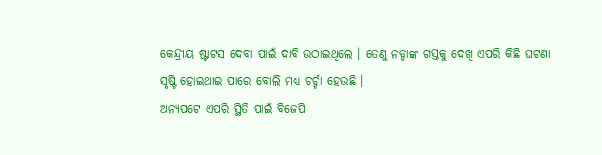କେନ୍ଦ୍ରୀୟ ଷ୍ଟାଟସ ଦେବା ପାଇଁ ଦାବି ଉଠାଇଥିଲେ । ତେଣୁ ନଡ୍ଡାଙ୍କ ଗସ୍ତକୁ ଦେଖି ଏପରି କିଛି ଘଟଣା ସୃଷ୍ଟି ହୋଇଥାଇ ପାରେ ବୋଲି ମଧ୍ୟ ଚର୍ଚ୍ଚା ହେଉଛି ।
ଅନ୍ୟପଟେ ଏପରି ସ୍ଥିତି ପାଇଁ ବିଜେପି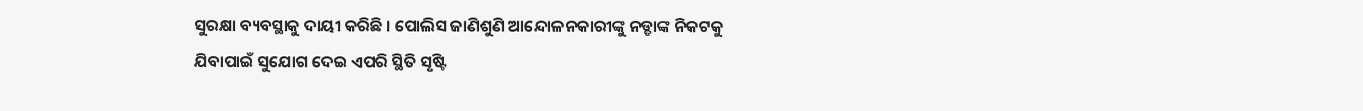ସୁରକ୍ଷା ବ୍ୟବସ୍ଥାକୁ ଦାୟୀ କରିଛି । ପୋଲିସ ଜାଣିଶୁଣି ଆନ୍ଦୋଳନକାରୀଙ୍କୁ ନଡ୍ଡାଙ୍କ ନିକଟକୁ ଯିବାପାଇଁ ସୁଯୋଗ ଦେଇ ଏପରି ସ୍ଥିତି ସୃଷ୍ଟି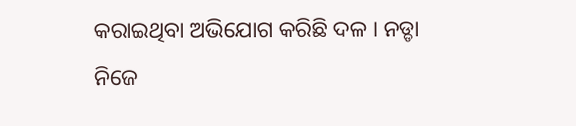କରାଇଥିବା ଅଭିଯୋଗ କରିଛି ଦଳ । ନଡ୍ଡା ନିଜେ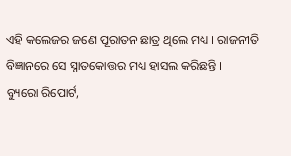ଏହି କଲେଜର ଜଣେ ପୂରାତନ ଛାତ୍ର ଥିଲେ ମଧ୍ୟ । ରାଜନୀତି ବିଜ୍ଞାନରେ ସେ ସ୍ନାତକୋତ୍ତର ମଧ୍ୟ ହାସଲ କରିଛନ୍ତି ।
ବ୍ୟୁରୋ ରିପୋର୍ଟ,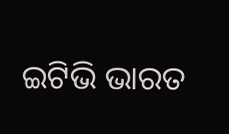ଇଟିଭି ଭାରତ